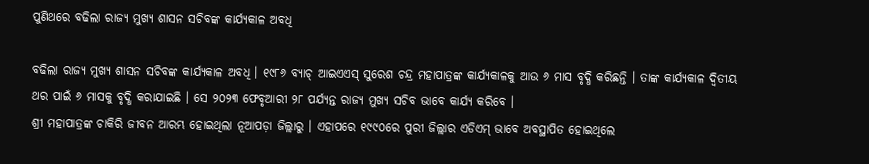ପୁଣିଥରେ ବଢିଲା ରାଜ୍ୟ ମୁଖ୍ୟ ଶାସନ ସଚିବଙ୍କ କାର୍ଯ୍ୟକାଳ ଅବଧି

ବଢିଲା ରାଜ୍ୟ ମୁଖ୍ୟ ଶାସନ ସଚିବଙ୍କ କାର୍ଯ୍ୟକାଳ ଅବଧି । ୧୯୮୬ ବ୍ୟାଚ୍ ଆଇଏଏସ୍ ସୁରେଶ ଚନ୍ଦ୍ର ମହାପାତ୍ରଙ୍କ କାର୍ଯ୍ୟକାଳକୁ ଆଉ ୬ ମାସ ବୃଦ୍ଧି କରିଛନ୍ତି । ତାଙ୍କ କାର୍ଯ୍ୟକାଳ ଦ୍ୱିତୀୟ ଥର ପାଇଁ ୬ ମାସକୁ ବୃଦ୍ଧି କରାଯାଇଛି । ସେ ୨୦୨୩ ଫେବୃଆରୀ ୨୮ ପର୍ଯ୍ୟନ୍ତ ରାଜ୍ୟ ମୁଖ୍ୟ ସଚିବ ଭାବେ କାର୍ଯ୍ୟ କରିବେ ।
ଶ୍ରୀ ମହାପାତ୍ରଙ୍କ ଚାକିରି ଜୀବନ ଆରମ୍ଭ ହୋଇଥିଲା ନୂଆପଡ଼ା ଜିଲ୍ଲାରୁ । ଏହାପରେ ୧୯୯୦ରେ ପୁରୀ ଜିଲ୍ଲାର ଏଡିଏମ୍ ଭାବେ ଅବସ୍ଥାପିତ ହୋଇଥିଲେ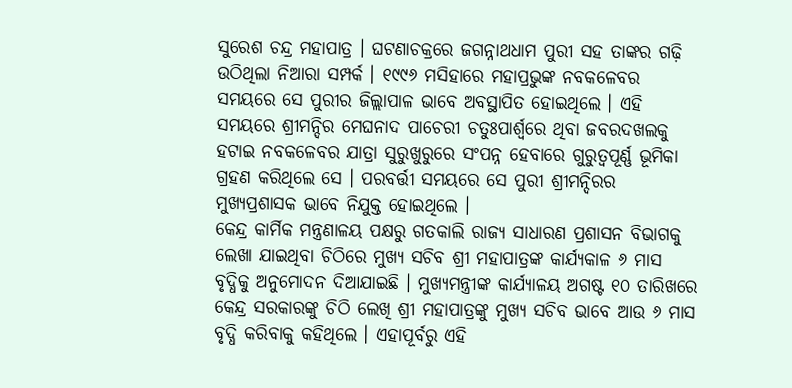ସୁରେଶ ଚନ୍ଦ୍ର ମହାପାତ୍ର । ଘଟଣାଚକ୍ରରେ ଜଗନ୍ନାଥଧାମ ପୁରୀ ସହ ତାଙ୍କର ଗଢ଼ି ଉଠିଥିଲା ନିଆରା ସମ୍ପର୍କ । ୧୯୯୬ ମସିହାରେ ମହାପ୍ରଭୁଙ୍କ ନବକଳେବର ସମୟରେ ସେ ପୁରୀର ଜିଲ୍ଲାପାଳ ଭାବେ ଅବସ୍ଥାପିତ ହୋଇଥିଲେ । ଏହି ସମୟରେ ଶ୍ରୀମନ୍ଦିର ମେଘନାଦ ପାଚେରୀ ଚତୁଃପାର୍ଶ୍ୱରେ ଥିବା ଜବରଦଖଲକୁ ହଟାଇ ନବକଳେବର ଯାତ୍ରା ସୁରୁଖୁରୁରେ ସଂପନ୍ନ ହେବାରେ ଗୁରୁତ୍ୱପୂର୍ଣ୍ଣ ଭୂମିକା ଗ୍ରହଣ କରିଥିଲେ ସେ । ପରବର୍ତ୍ତୀ ସମୟରେ ସେ ପୁରୀ ଶ୍ରୀମନ୍ଦିରର ମୁଖ୍ୟପ୍ରଶାସକ ଭାବେ ନିଯୁକ୍ତ ହୋଇଥିଲେ ।
କେନ୍ଦ୍ର କାର୍ମିକ ମନ୍ତ୍ରଣାଳୟ ପକ୍ଷରୁ ଗତକାଲି ରାଜ୍ୟ ସାଧାରଣ ପ୍ରଶାସନ ବିଭାଗକୁ ଲେଖା ଯାଇଥିବା ଚିଠିରେ ମୁଖ୍ୟ ସଚିବ ଶ୍ରୀ ମହାପାତ୍ରଙ୍କ କାର୍ଯ୍ୟକାଳ ୬ ମାସ ବୃଦ୍ଧିକୁ ଅନୁମୋଦନ ଦିଆଯାଇଛି । ମୁଖ୍ୟମନ୍ତ୍ରୀଙ୍କ କାର୍ଯ୍ୟାଳୟ ଅଗଷ୍ଟ ୧୦ ତାରିଖରେ କେନ୍ଦ୍ର ସରକାରଙ୍କୁ ଚିଠି ଲେଖି ଶ୍ରୀ ମହାପାତ୍ରଙ୍କୁ ମୁଖ୍ୟ ସଚିବ ଭାବେ ଆଉ ୬ ମାସ ବୃଦ୍ଧି କରିବାକୁ କହିଥିଲେ । ଏହାପୂର୍ବରୁ ଏହି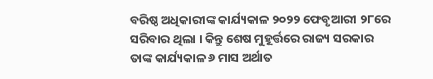ବରିଷ୍ଠ ଅଧିକାରୀଙ୍କ କାର୍ଯ୍ୟକାଳ ୨୦୨୨ ଫେବୃଆରୀ ୨୮ରେ ସରିବାର ଥିଲା । କିନ୍ତୁ ଶେଷ ମୁହୂର୍ତ୍ତରେ ରାଜ୍ୟ ସରକାର ତାଙ୍କ କାର୍ଯ୍ୟକାଳ ୬ ମାସ ଅର୍ଥାତ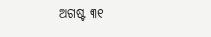ଅଗଷ୍ଟ ୩୧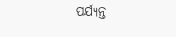ପର୍ଯ୍ୟନ୍ତ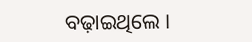ବଢ଼ାଇଥିଲେ ।